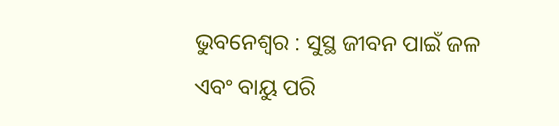ଭୁବନେଶ୍ୱର : ସୁସ୍ଥ ଜୀବନ ପାଇଁ ଜଳ ଏବଂ ବାୟୁ ପରି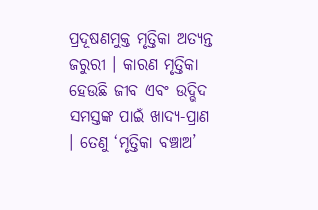ପ୍ରଦୂଷଣମୁକ୍ତ ମୃତ୍ତିକା ଅତ୍ୟନ୍ତ ଜରୁରୀ । କାରଣ ମୃତ୍ତିକା ହେଉଛି ଜୀବ ଏବଂ ଉଦ୍ଭିଦ ସମସ୍ତଙ୍କ ପାଇଁ ଖାଦ୍ୟ-ପ୍ରାଣ । ତେଣୁ ‘ମୃତ୍ତିକା ବଞ୍ଚାଅ’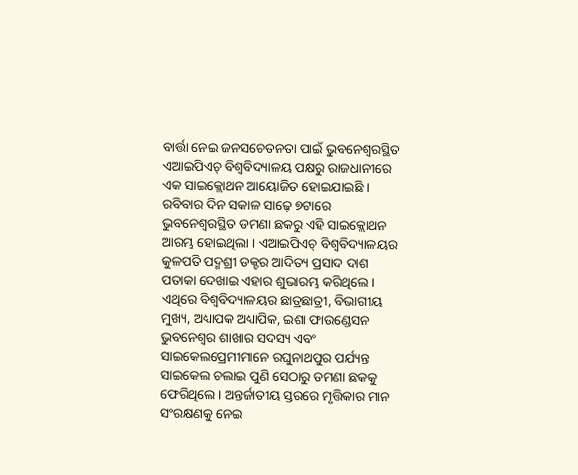ବାର୍ତ୍ତା ନେଇ ଜନସଚେତନତା ପାଇଁ ଭୁବନେଶ୍ୱରସ୍ଥିତ ଏଆଇପିଏଚ୍ ବିଶ୍ୱବିଦ୍ୟାଳୟ ପକ୍ଷରୁ ରାଜଧାନୀରେ ଏକ ସାଇକ୍ଲୋଥନ ଆୟୋଜିତ ହୋଇଯାଇଛି । ରବିବାର ଦିନ ସକାଳ ସାଢ଼େ ୭ଟାରେ ଭୁବନେଶ୍ୱରସ୍ଥିତ ଡମଣା ଛକରୁ ଏହି ସାଇକ୍ଲୋଥନ ଆରମ୍ଭ ହୋଇଥିଲା । ଏଆଇପିଏଚ୍ ବିଶ୍ୱବିଦ୍ୟାଳୟର କୁଳପତି ପଦ୍ମଶ୍ରୀ ଡକ୍ଟର ଆଦିତ୍ୟ ପ୍ରସାଦ ଦାଶ ପତାକା ଦେଖାଇ ଏହାର ଶୁଭାରମ୍ଭ କରିଥିଲେ ।
ଏଥିରେ ବିଶ୍ୱବିଦ୍ୟାଳୟର ଛାତ୍ରଛାତ୍ରୀ, ବିଭାଗୀୟ ମୁଖ୍ୟ, ଅଧ୍ୟାପକ ଅଧ୍ୟାପିକ, ଇଶା ଫାଉଣ୍ଡେସନ ଭୁବନେଶ୍ୱର ଶାଖାର ସଦସ୍ୟ ଏବଂ ସାଇକେଲପ୍ରେମୀମାନେ ରଘୁନାଥପୁର ପର୍ଯ୍ୟନ୍ତ ସାଇକେଲ ଚଲାଇ ପୁଣି ସେଠାରୁ ଡମଣା ଛକକୁ ଫେରିଥିଲେ । ଅନ୍ତର୍ଜାତୀୟ ସ୍ତରରେ ମୃତ୍ତିକାର ମାନ ସଂରକ୍ଷଣକୁ ନେଇ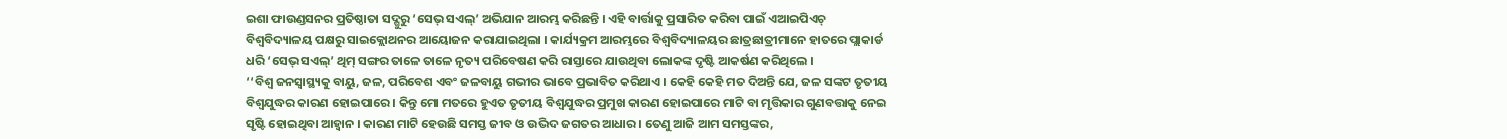ଇଶା ଫାଉଣ୍ଡସନର ପ୍ରତିଷ୍ଠାତା ସଦ୍ଗୁରୁ ‘ସେଭ୍ ସଏଲ୍’ ଅଭିଯାନ ଆରମ୍ଭ କରିଛନ୍ତି । ଏହି ବାର୍ତ୍ତାକୁ ପ୍ରସାରିତ କରିବା ପାଇଁ ଏଆଇପିଏଚ୍ ବିଶ୍ୱବିଦ୍ୟାଳୟ ପକ୍ଷରୁ ସାଇକ୍ଲୋଥନର ଆୟୋଜନ କରାଯାଇଥିଲା । କାର୍ଯ୍ୟକ୍ରମ ଆରମ୍ଭରେ ବିଶ୍ୱବିଦ୍ୟାଳୟର ଛାତ୍ରଛାତ୍ରୀମାନେ ହାତରେ ପ୍ଲାକାର୍ଡ ଧରି ‘ସେଭ୍ ସଏଲ୍’ ଥିମ୍ ସଙ୍ଗର ତାଳେ ତାଳେ ନୃତ୍ୟ ପରିବେଷଣ କରି ରାସ୍ତାରେ ଯାଉଥିବା ଲୋକଙ୍କ ଦୃଷ୍ଟି ଆକର୍ଷଣ କରିଥିଲେ ।
‘‘ବିଶ୍ୱ ଜନସ୍ୱାସ୍ଥ୍ୟକୁ ବାୟୁ, ଜଳ, ପରିବେଶ ଏବଂ ଜଳବାୟୁ ଗଭୀର ଭାବେ ପ୍ରଭାବିତ କରିଥାଏ । କେହି କେହି ମତ ଦିଅନ୍ତି ଯେ, ଜଳ ସଙ୍କଟ ତୃତୀୟ ବିଶ୍ୱଯୁଦ୍ଧର କାରଣ ହୋଇପାରେ । କିନ୍ତୁ ମୋ ମତରେ ହୁଏତ ତୃତୀୟ ବିଶ୍ୱଯୁଦ୍ଧର ପ୍ରମୁଖ କାରଣ ହୋଇପାରେ ମାଟି ବା ମୃତ୍ତିକାର ଗୁଣବତ୍ତାକୁ ନେଇ ସୃଷ୍ଟି ହୋଇଥିବା ଆହ୍ୱାନ । କାରଣ ମାଟି ହେଉଛି ସମସ୍ତ ଜୀବ ଓ ଉଦ୍ଭିଦ ଜଗତର ଆଧାର । ତେଣୁ ଆଜି ଆମ ସମସ୍ତଙ୍କର,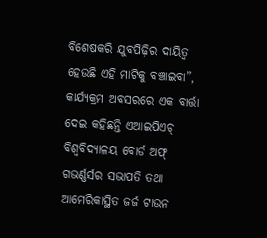ବିଶେଷକରି ଯୁବପିଢ଼ିର ଦାୟିତ୍ୱ ହେଉଛି ଏହି ମାଟିକୁ ବଞ୍ଚାଇବା”, କାର୍ଯ୍ୟକ୍ରମ ଅବସରରେ ଏକ ବାର୍ତ୍ତା ଦେଇ କହିଛନ୍ତି ଏଆଇପିଏଚ୍ ବିଶ୍ୱବିଦ୍ୟାଳୟ ବୋର୍ଡ ଅଫ୍ ଗଭର୍ଣ୍ଣର୍ସର ସଭାପତି ତଥା ଆମେରିକାସ୍ଥିତ ଜର୍ଜ ଟାଉନ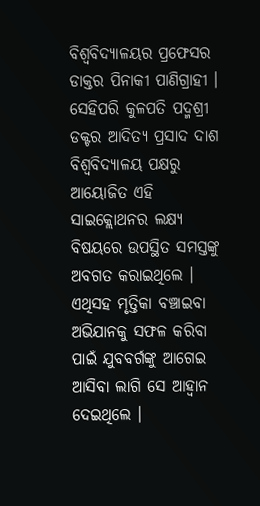ବିଶ୍ୱବିଦ୍ୟାଳୟର ପ୍ରଫେସର ଡାକ୍ତର ପିନାକୀ ପାଣିଗ୍ରାହୀ । ସେହିପରି କୁଳପତି ପଦ୍ମଶ୍ରୀ ଡକ୍ଟର ଆଦିତ୍ୟ ପ୍ରସାଦ ଦାଶ ବିଶ୍ୱବିଦ୍ୟାଳୟ ପକ୍ଷରୁ ଆୟୋଜିତ ଏହି ସାଇକ୍ଲୋଥନର ଲକ୍ଷ୍ୟ ବିଷୟରେ ଉପସ୍ଥିତ ସମସ୍ତଙ୍କୁ ଅବଗତ କରାଇଥିଲେ । ଏଥିସହ ମୃତ୍ତିକା ବଞ୍ଚାଇବା ଅଭିଯାନକୁ ସଫଳ କରିବା ପାଇଁ ଯୁବବର୍ଗଙ୍କୁ ଆଗେଇ ଆସିବା ଲାଗି ସେ ଆହ୍ୱାନ ଦେଇଥିଲେ ।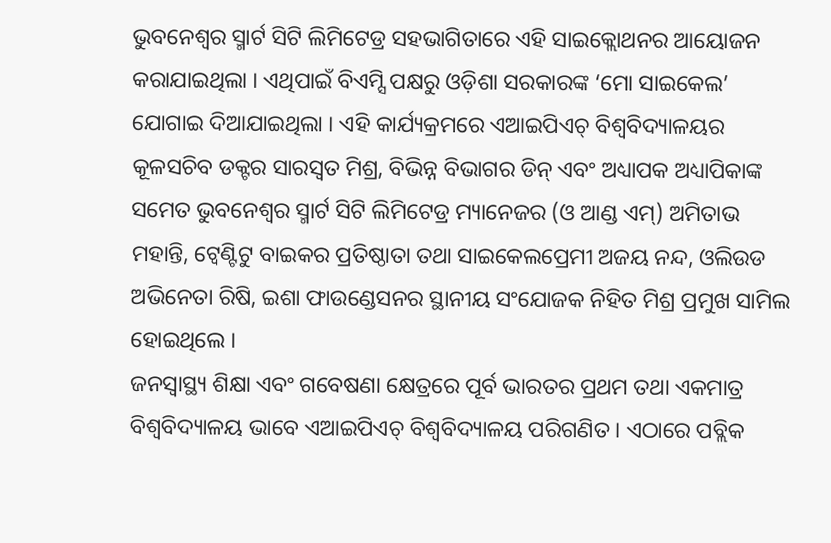ଭୁବନେଶ୍ୱର ସ୍ମାର୍ଟ ସିଟି ଲିମିଟେଡ୍ର ସହଭାଗିତାରେ ଏହି ସାଇକ୍ଲୋଥନର ଆୟୋଜନ କରାଯାଇଥିଲା । ଏଥିପାଇଁ ବିଏମ୍ସି ପକ୍ଷରୁ ଓଡ଼ିଶା ସରକାରଙ୍କ ‘ମୋ ସାଇକେଲ’ ଯୋଗାଇ ଦିଆଯାଇଥିଲା । ଏହି କାର୍ଯ୍ୟକ୍ରମରେ ଏଆଇପିଏଚ୍ ବିଶ୍ୱବିଦ୍ୟାଳୟର କୂଳସଚିବ ଡକ୍ଟର ସାରସ୍ୱତ ମିଶ୍ର, ବିଭିନ୍ନ ବିଭାଗର ଡିନ୍ ଏବଂ ଅଧ୍ୟାପକ ଅଧ୍ୟାପିକାଙ୍କ ସମେତ ଭୁବନେଶ୍ୱର ସ୍ମାର୍ଟ ସିଟି ଲିମିଟେଡ୍ର ମ୍ୟାନେଜର (ଓ ଆଣ୍ଡ ଏମ୍) ଅମିତାଭ ମହାନ୍ତି, ଟ୍ୱେଣ୍ଟିଟୁ ବାଇକର ପ୍ରତିଷ୍ଠାତା ତଥା ସାଇକେଲପ୍ରେମୀ ଅଜୟ ନନ୍ଦ, ଓଲିଉଡ ଅଭିନେତା ରିଷି, ଇଶା ଫାଉଣ୍ଡେସନର ସ୍ଥାନୀୟ ସଂଯୋଜକ ନିହିତ ମିଶ୍ର ପ୍ରମୁଖ ସାମିଲ ହୋଇଥିଲେ ।
ଜନସ୍ୱାସ୍ଥ୍ୟ ଶିକ୍ଷା ଏବଂ ଗବେଷଣା କ୍ଷେତ୍ରରେ ପୂର୍ବ ଭାରତର ପ୍ରଥମ ତଥା ଏକମାତ୍ର ବିଶ୍ୱବିଦ୍ୟାଳୟ ଭାବେ ଏଆଇପିଏଚ୍ ବିଶ୍ୱବିଦ୍ୟାଳୟ ପରିଗଣିତ । ଏଠାରେ ପବ୍ଲିକ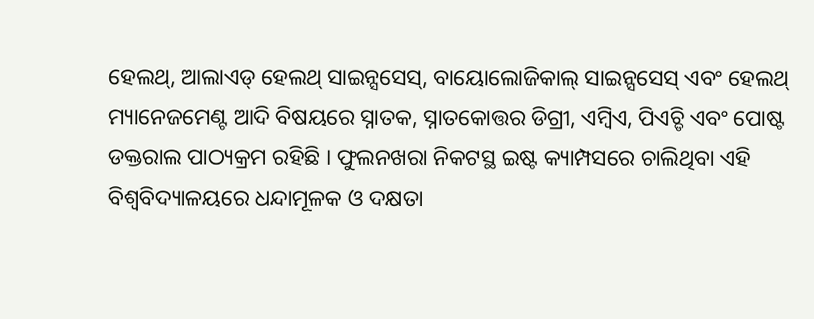ହେଲଥ୍, ଆଲାଏଡ୍ ହେଲଥ୍ ସାଇନ୍ସସେସ୍, ବାୟୋଲୋଜିକାଲ୍ ସାଇନ୍ସସେସ୍ ଏବଂ ହେଲଥ୍ ମ୍ୟାନେଜମେଣ୍ଟ ଆଦି ବିଷୟରେ ସ୍ନାତକ, ସ୍ନାତକୋତ୍ତର ଡିଗ୍ରୀ, ଏମ୍ବିଏ, ପିଏଚ୍ଡି ଏବଂ ପୋଷ୍ଟ ଡକ୍ତରାଲ ପାଠ୍ୟକ୍ରମ ରହିଛି । ଫୁଲନଖରା ନିକଟସ୍ଥ ଇଷ୍ଟ କ୍ୟାମ୍ପସରେ ଚାଲିଥିବା ଏହି ବିଶ୍ୱବିଦ୍ୟାଳୟରେ ଧନ୍ଦାମୂଳକ ଓ ଦକ୍ଷତା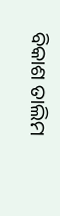ବିକାଶ ତାଲିମ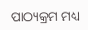ପାଠ୍ୟକ୍ରମ ମଧ୍ୟ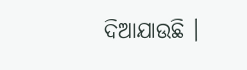ଦିଆଯାଉଛି ।